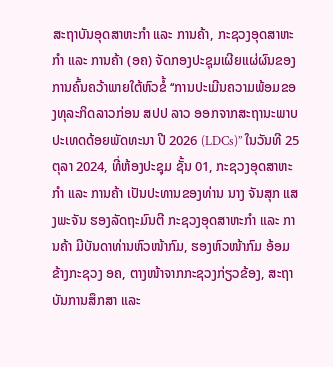ສະຖາບັນອຸດສາຫະກໍາ ແລະ ການຄ້າ, ກະຊວງອຸດສາຫະກໍາ ແລະ ການຄ້າ (ອຄ) ຈັດກອງປະຊຸມເຜີຍແຜ່ຜົນຂອງການຄົ້ນຄວ້າພາຍໃຕ້ຫົວຂໍ້ ‘‘ການປະເມີນຄວາມພ້ອມຂອງທຸລະກິດລາວກ່ອນ ສປປ ລາວ ອອກຈາກສະຖານະພາບປະເທດດ້ອຍພັດທະນາ ປີ 2026 (LDCs)’’ ໃນວັນທີ 25 ຕຸລາ 2024, ທີ່ຫ້ອງປະຊຸມ ຊັ້ນ 01, ກະຊວງອຸດສາຫະກໍາ ແລະ ການຄ້າ ເປັນປະທານຂອງທ່ານ ນາງ ຈັນສຸກ ແສງພະຈັນ ຮອງລັດຖະມົນຕີ ກະຊວງອຸດສາຫະກໍາ ແລະ ການຄ້າ ມີບັນດາທ່ານຫົວໜ້າກົມ, ຮອງຫົວໜ້າກົມ ອ້ອມຂ້າງກະຊວງ ອຄ, ຕາງໜ້າຈາກກະຊວງກ່ຽວຂ້ອງ, ສະຖາບັນການສຶກສາ ແລະ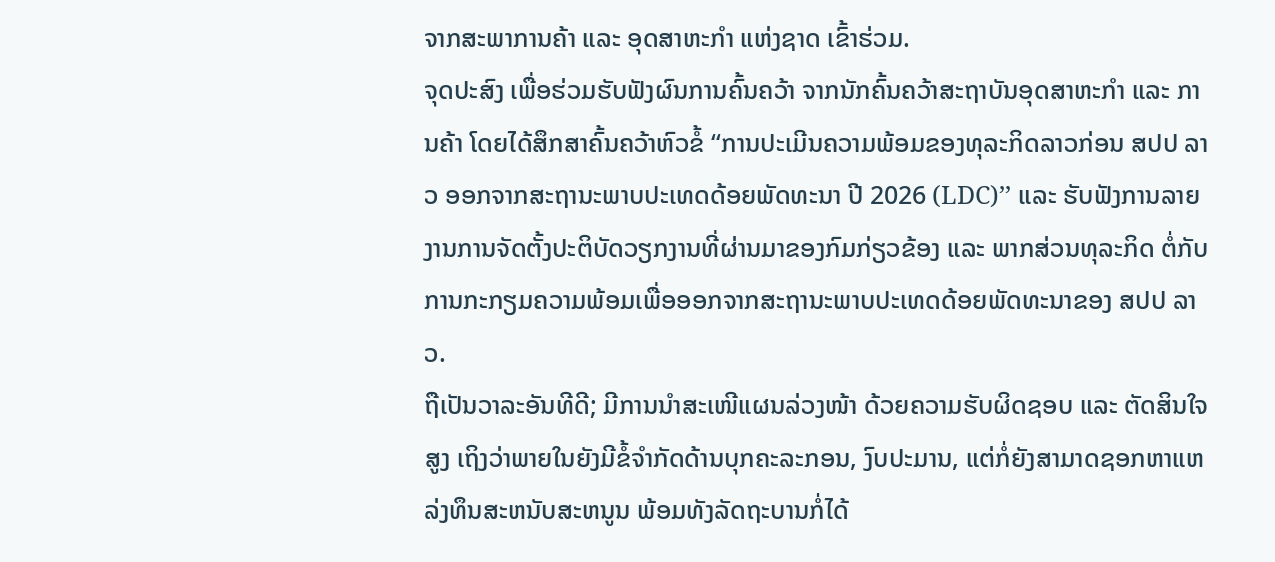ຈາກສະພາການຄ້າ ແລະ ອຸດສາຫະກໍາ ແຫ່ງຊາດ ເຂົ້າຮ່ວມ.
ຈຸດປະສົງ ເພື່ອຮ່ວມຮັບຟັງຜົນການຄົ້ນຄວ້າ ຈາກນັກຄົ້ນຄວ້າສະຖາບັນອຸດສາຫະກຳ ແລະ ການຄ້າ ໂດຍໄດ້ສຶກສາຄົ້ນຄວ້າຫົວຂໍ້ ‘‘ການປະເມີນຄວາມພ້ອມຂອງທຸລະກິດລາວກ່ອນ ສປປ ລາວ ອອກຈາກສະຖານະພາບປະເທດດ້ອຍພັດທະນາ ປີ 2026 (LDC)’’ ແລະ ຮັບຟັງການລາຍງານການຈັດຕັ້ງປະຕິບັດວຽກງານທີ່ຜ່ານມາຂອງກົມກ່ຽວຂ້ອງ ແລະ ພາກສ່ວນທຸລະກິດ ຕໍ່ກັບການກະກຽມຄວາມພ້ອມເພື່ອອອກຈາກສະຖານະພາບປະເທດດ້ອຍພັດທະນາຂອງ ສປປ ລາວ.
ຖືເປັນວາລະອັນທີດີ; ມີການນໍາສະເໜີແຜນລ່ວງໜ້າ ດ້ວຍຄວາມຮັບຜິດຊອບ ແລະ ຕັດສິນໃຈສູງ ເຖິງວ່າພາຍໃນຍັງມີຂໍ້ຈໍາກັດດ້ານບຸກຄະລະກອນ, ງົບປະມານ, ແຕ່ກໍ່ຍັງສາມາດຊອກຫາແຫລ່ງທຶນສະຫນັບສະຫນູນ ພ້ອມທັງລັດຖະບານກໍ່ໄດ້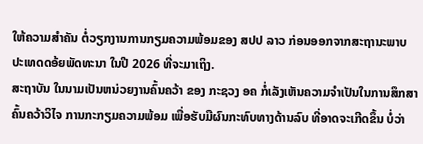ໃຫ້ຄວາມສຳຄັນ ຕໍ່ວຽກງານການກຽມຄວາມພ້ອມຂອງ ສປປ ລາວ ກ່ອນອອກຈາກສະຖານະພາບ ປະເທດດອ້ຍພັດທະນາ ໃນປີ 2026 ທີ່ຈະມາເຖິງ.
ສະຖາບັນ ໃນນາມເປັນຫນ່ວຍງານຄົ້ນຄວ້າ ຂອງ ກະຊວງ ອຄ ກໍ່ເລັງເຫັນຄວາມຈໍາເປັນໃນການສຶກສາຄົ້ນຄວ້າວິໄຈ ການກະກຽມຄວາມພ້ອມ ເພື່ອຮັບມືຜົນກະທົບທາງດ້ານລົບ ທີ່ອາດຈະເກີດຂຶ້ນ ບໍ່ວ່າ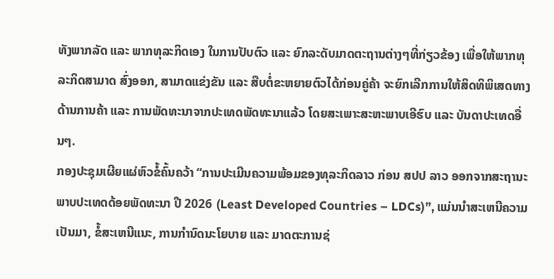ທັງພາກລັດ ແລະ ພາກທຸລະກິດເອງ ໃນການປັບຕົວ ແລະ ຍົກລະດັບມາດຕະຖານຕ່າງໆທີ່ກ່ຽວຂ້ອງ ເພື່ອໃຫ້ພາກທຸລະກິດສາມາດ ສົ່ງອອກ, ສາມາດແຂ່ງຂັນ ແລະ ສືບຕໍ່ຂະຫຍາຍຕົວໄດ້ກ່ອນຄູ່ຄ້າ ຈະຍົກເລີກການໃຫ້ສິດທິພິເສດທາງດ້ານການຄ້າ ແລະ ການພັດທະນາຈາກປະເທດພັດທະນາແລ້ວ ໂດຍສະເພາະສະຫະພາບເອີຮົບ ແລະ ບັນດາປະເທດອື່ນໆ.
ກອງປະຊຸມເຜີຍແຜ່ຫົວຂໍ້ຄົ້ນຄວ້າ “ການປະເມີນຄວາມພ້ອມຂອງທຸລະກິດລາວ ກ່ອນ ສປປ ລາວ ອອກຈາກສະຖານະພາບປະເທດດ້ອຍພັດທະນາ ປີ 2026 (Least Developed Countries – LDCs)”, ແມ່ນນຳສະເຫນີຄວາມເປັນມາ, ຂໍ້ສະເຫນີແນະ, ການກຳນົດນະໂຍບາຍ ແລະ ມາດຕະການຊ່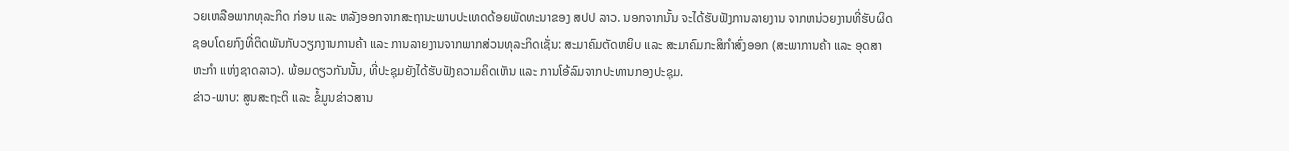ວຍເຫລືອພາກທຸລະກິດ ກ່ອນ ແລະ ຫລັງອອກຈາກສະຖານະພາບປະເທດດ້ອຍພັດທະນາຂອງ ສປປ ລາວ. ນອກຈາກນັ້ນ ຈະໄດ້ຮັບຟັງການລາຍງານ ຈາກຫນ່ວຍງານທີ່ຮັບຜິດຊອບໂດຍກົງທີ່ຕິດພັນກັບວຽກງານການຄ້າ ແລະ ການລາຍງານຈາກພາກສ່ວນທຸລະກິດເຊັ່ນ: ສະມາຄົມຕັດຫຍິບ ແລະ ສະມາຄົມກະສິກຳສົ່ງອອກ (ສະພາການຄ້າ ແລະ ອຸດສາຫະກຳ ແຫ່ງຊາດລາວ). ພ້ອມດຽວກັນນັ້ນ, ທີ່ປະຊຸມຍັງໄດ້ຮັບຟັງຄວາມຄິດເຫັນ ແລະ ການໂອ້ລົມຈາກປະທານກອງປະຊຸມ.
ຂ່າວ-ພາບ: ສູນສະຖະຕິ ແລະ ຂໍ້ມູນຂ່າວສານ